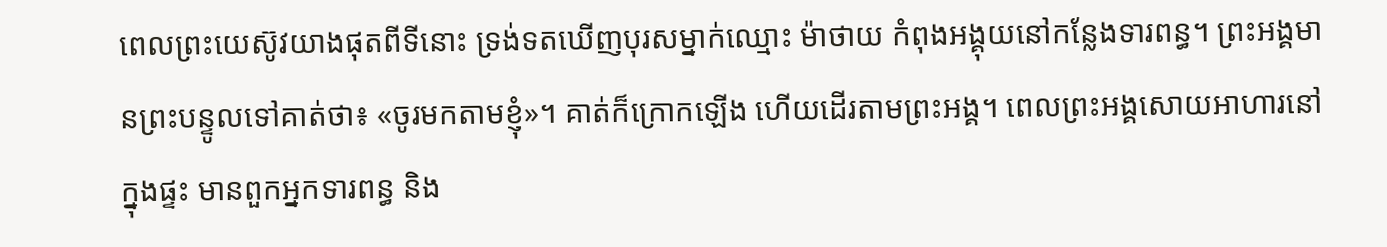ពេលព្រះយេស៊ូវយាងផុតពីទីនោះ ទ្រង់ទតឃើញបុរសម្នាក់ឈ្មោះ ម៉ាថាយ កំពុងអង្គុយនៅកន្លែងទារពន្ធ។ ព្រះអង្គមានព្រះបន្ទូលទៅគាត់ថា៖ «ចូរមកតាមខ្ញុំ»។ គាត់ក៏ក្រោកឡើង ហើយដើរតាមព្រះអង្គ។ ពេលព្រះអង្គសោយអាហារនៅក្នុងផ្ទះ មានពួកអ្នកទារពន្ធ និង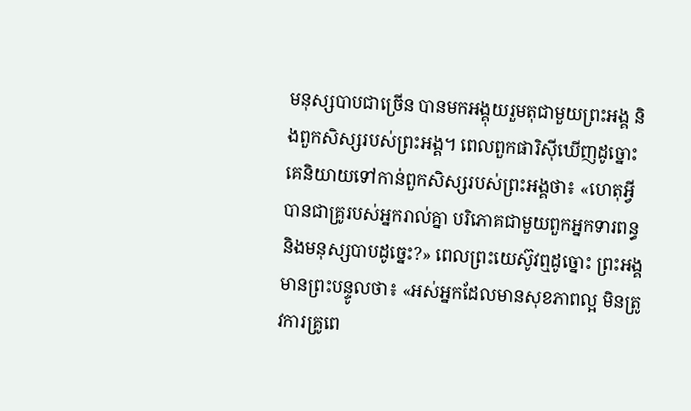មនុស្សបាបជាច្រើន បានមកអង្គុយរួមតុជាមួយព្រះអង្គ និងពួកសិស្សរបស់ព្រះអង្គ។ ពេលពួកផារិស៊ីឃើញដូច្នោះ គេនិយាយទៅកាន់ពួកសិស្សរបស់ព្រះអង្គថា៖ «ហេតុអ្វីបានជាគ្រូរបស់អ្នករាល់គ្នា បរិភោគជាមួយពួកអ្នកទារពន្ធ និងមនុស្សបាបដូច្នេះ?» ពេលព្រះយេស៊ូវឮដូច្នោះ ព្រះអង្គមានព្រះបន្ទូលថា៖ «អស់អ្នកដែលមានសុខភាពល្អ មិនត្រូវការគ្រូពេ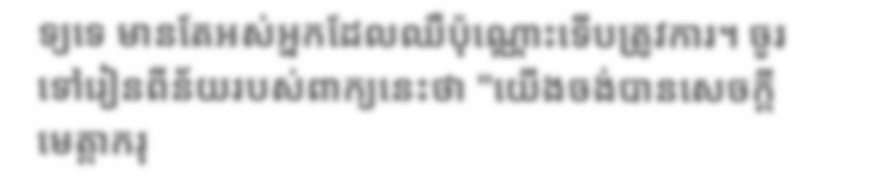ទ្យទេ មានតែអស់អ្នកដែលឈឺប៉ុណ្ណោះទើបត្រូវការ។ ចូរទៅរៀនពីន័យរបស់ពាក្យនេះថា "យើងចង់បានសេចក្ដីមេត្តាករុ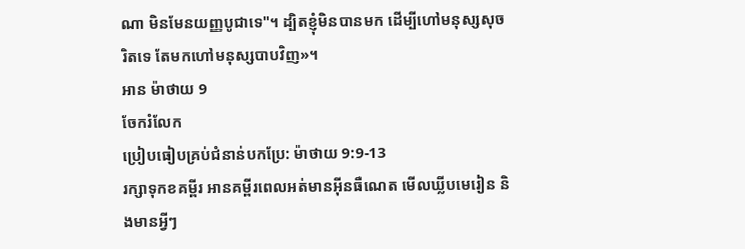ណា មិនមែនយញ្ញបូជាទេ"។ ដ្បិតខ្ញុំមិនបានមក ដើម្បីហៅមនុស្សសុចរិតទេ តែមកហៅមនុស្សបាបវិញ»។
អាន ម៉ាថាយ 9
ចែករំលែក
ប្រៀបធៀបគ្រប់ជំនាន់បកប្រែ: ម៉ាថាយ 9:9-13
រក្សាទុកខគម្ពីរ អានគម្ពីរពេលអត់មានអ៊ីនធឺណេត មើលឃ្លីបមេរៀន និងមានអ្វីៗ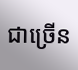ជាច្រើន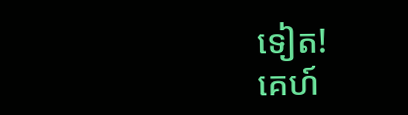ទៀត!
គេហ៍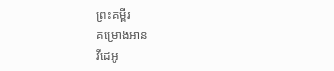ព្រះគម្ពីរ
គម្រោងអាន
វីដេអូ